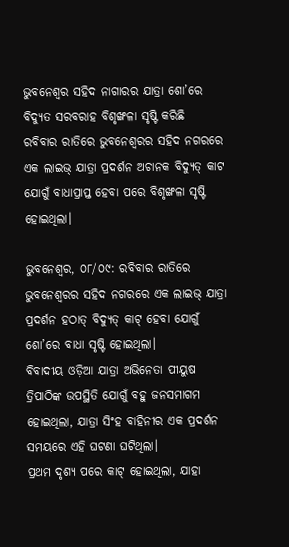ଭୁବନେଶ୍ୱର ସହିଦ ନାଗାରର ଯାତ୍ରା ଶୋ’ରେ ବିଦ୍ୟୁତ ସରବରାହ ବିଶୃଙ୍ଖଳା ସୃଷ୍ଟି କରିଛି
ରବିବାର ରାତିରେ ଭୁବନେଶ୍ୱରର ସହିଦ ନଗରରେ ଏକ ଲାଇଭ୍ ଯାତ୍ରା ପ୍ରଦର୍ଶନ ଅଚାନକ ବିଦ୍ୟୁତ୍ କାଟ ଯୋଗୁଁ ବାଧାପ୍ରାପ୍ତ ହେବା ପରେ ବିଶୃଙ୍ଖଳା ସୃଷ୍ଟି ହୋଇଥିଲା।

ଭୁବନେଶ୍ୱର, ୦୮/୦୯: ରବିବାର ରାତିରେ ଭୁବନେଶ୍ୱରର ସହିଦ ନଗରରେ ଏକ ଲାଇଭ୍ ଯାତ୍ରା ପ୍ରଦର୍ଶନ ହଠାତ୍ ବିଦ୍ୟୁତ୍ କାଟ୍ ହେବା ଯୋଗୁଁ ଶୋ’ରେ ବାଧା ସୃଷ୍ଟି ହୋଇଥିଲା।
ବିବାଦୀୟ ଓଡ଼ିଆ ଯାତ୍ରା ଅଭିନେତା ପୀୟୁଷ ତ୍ରିପାଠିଙ୍କ ଉପସ୍ଥିତି ଯୋଗୁଁ ବହୁ ଜନସମାଗମ ହୋଇଥିଲା, ଯାତ୍ରା ସିଂହ ବାହିନୀର ଏକ ପ୍ରଦର୍ଶନ ସମୟରେ ଏହି ଘଟଣା ଘଟିଥିଲା।
ପ୍ରଥମ ଦୃଶ୍ୟ ପରେ କାଟ୍ ହୋଇଥିଲା, ଯାହା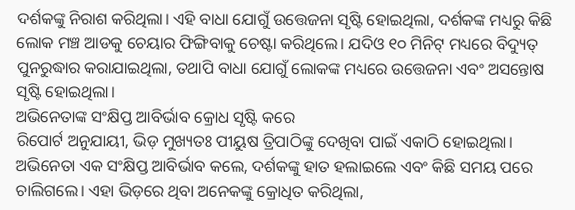ଦର୍ଶକଙ୍କୁ ନିରାଶ କରିଥିଲା। ଏହି ବାଧା ଯୋଗୁଁ ଉତ୍ତେଜନା ସୃଷ୍ଟି ହୋଇଥିଲା, ଦର୍ଶକଙ୍କ ମଧ୍ୟରୁ କିଛି ଲୋକ ମଞ୍ଚ ଆଡକୁ ଚେୟାର ଫିଙ୍ଗିବାକୁ ଚେଷ୍ଟା କରିଥିଲେ। ଯଦିଓ ୧୦ ମିନିଟ୍ ମଧ୍ୟରେ ବିଦ୍ୟୁତ୍ ପୁନରୁଦ୍ଧାର କରାଯାଇଥିଲା, ତଥାପି ବାଧା ଯୋଗୁଁ ଲୋକଙ୍କ ମଧ୍ୟରେ ଉତ୍ତେଜନା ଏବଂ ଅସନ୍ତୋଷ ସୃଷ୍ଟି ହୋଇଥିଲା।
ଅଭିନେତାଙ୍କ ସଂକ୍ଷିପ୍ତ ଆବିର୍ଭାବ କ୍ରୋଧ ସୃଷ୍ଟି କରେ
ରିପୋର୍ଟ ଅନୁଯାୟୀ, ଭିଡ଼ ମୁଖ୍ୟତଃ ପୀୟୁଷ ତ୍ରିପାଠିଙ୍କୁ ଦେଖିବା ପାଇଁ ଏକାଠି ହୋଇଥିଲା। ଅଭିନେତା ଏକ ସଂକ୍ଷିପ୍ତ ଆବିର୍ଭାବ କଲେ, ଦର୍ଶକଙ୍କୁ ହାତ ହଲାଇଲେ ଏବଂ କିଛି ସମୟ ପରେ ଚାଲିଗଲେ। ଏହା ଭିଡ଼ରେ ଥିବା ଅନେକଙ୍କୁ କ୍ରୋଧିତ କରିଥିଲା,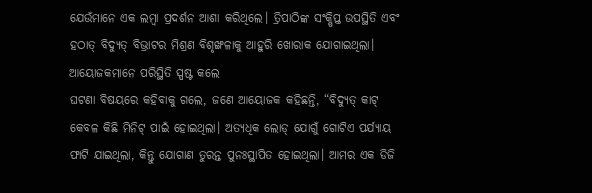ଯେଉଁମାନେ ଏକ ଲମ୍ବା ପ୍ରଦର୍ଶନ ଆଶା କରିଥିଲେ। ତ୍ରିପାଠିଙ୍କ ସଂକ୍ଷିପ୍ତ ଉପସ୍ଥିତି ଏବଂ ହଠାତ୍ ବିଦ୍ୟୁତ୍ ବିଭ୍ରାଟର ମିଶ୍ରଣ ବିଶୃଙ୍ଖଳାକୁ ଆହୁରି ଖୋରାକ ଯୋଗାଇଥିଲା।
ଆୟୋଜକମାନେ ପରିସ୍ଥିତି ସ୍ପଷ୍ଟ କଲେ
ଘଟଣା ବିଷୟରେ କହିବାକୁ ଗଲେ, ଜଣେ ଆୟୋଜକ କହିଛନ୍ତି, “ବିଦ୍ୟୁତ୍ କାଟ୍ କେବଳ କିଛି ମିନିଟ୍ ପାଇଁ ହୋଇଥିଲା। ଅତ୍ୟଧିକ ଲୋଡ୍ ଯୋଗୁଁ ଗୋଟିଏ ପର୍ଯ୍ୟାୟ ଫାଟି ଯାଇଥିଲା, କିନ୍ତୁ ଯୋଗାଣ ତୁରନ୍ତ ପୁନଃସ୍ଥାପିତ ହୋଇଥିଲା। ଆମର ଏକ ଡିଜି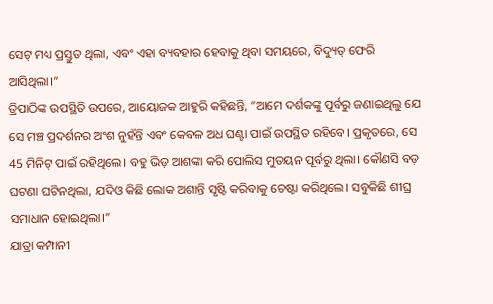ସେଟ୍ ମଧ୍ୟ ପ୍ରସ୍ତୁତ ଥିଲା, ଏବଂ ଏହା ବ୍ୟବହାର ହେବାକୁ ଥିବା ସମୟରେ, ବିଦ୍ୟୁତ୍ ଫେରି ଆସିଥିଲା।”
ତ୍ରିପାଠିଙ୍କ ଉପସ୍ଥିତି ଉପରେ, ଆୟୋଜକ ଆହୁରି କହିଛନ୍ତି, “ଆମେ ଦର୍ଶକଙ୍କୁ ପୂର୍ବରୁ ଜଣାଇଥିଲୁ ଯେ ସେ ମଞ୍ଚ ପ୍ରଦର୍ଶନର ଅଂଶ ନୁହଁନ୍ତି ଏବଂ କେବଳ ଅଧ ଘଣ୍ଟା ପାଇଁ ଉପସ୍ଥିତ ରହିବେ। ପ୍ରକୃତରେ, ସେ 45 ମିନିଟ୍ ପାଇଁ ରହିଥିଲେ। ବହୁ ଭିଡ଼ ଆଶଙ୍କା କରି ପୋଲିସ ମୁତୟନ ପୂର୍ବରୁ ଥିଲା। କୌଣସି ବଡ଼ ଘଟଣା ଘଟିନଥିଲା, ଯଦିଓ କିଛି ଲୋକ ଅଶାନ୍ତି ସୃଷ୍ଟି କରିବାକୁ ଚେଷ୍ଟା କରିଥିଲେ। ସବୁକିଛି ଶୀଘ୍ର ସମାଧାନ ହୋଇଥିଲା।”
ଯାତ୍ରା କମ୍ପାନୀ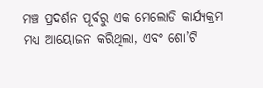ମଞ୍ଚ ପ୍ରଦର୍ଶନ ପୂର୍ବରୁ ଏକ ମେଲୋଡି କାର୍ଯ୍ୟକ୍ରମ ମଧ୍ୟ ଆୟୋଜନ କରିଥିଲା, ଏବଂ ଶୋ’ଟି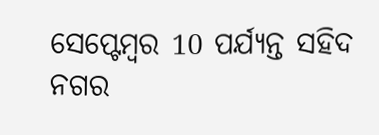ସେପ୍ଟେମ୍ବର 10 ପର୍ଯ୍ୟନ୍ତ ସହିଦ ନଗର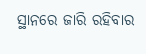ସ୍ଥାନରେ ଜାରି ରହିବାର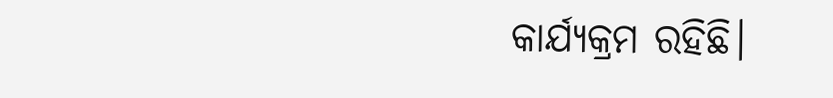କାର୍ଯ୍ୟକ୍ରମ ରହିଛି।